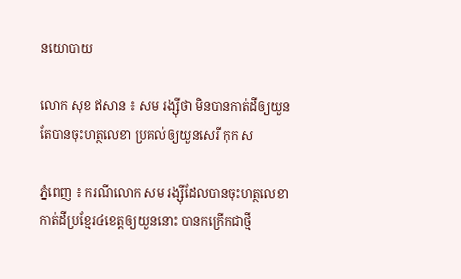នយោបាយ

លោក សុខ ឥសាន ៖ សម រង្ស៊ីថា មិនបានកាត់ដីឲ្យយួន តែបានចុះហត្ថលេខា ប្រគល់ឲ្យយួនសេរី កុក ស

ភ្នំពេញ ៖ ករណីលោក សម រង្ស៊ីដែលបានចុះហត្ថលេខា កាត់ដីប្រខ្មែរ៤ខេត្តឲ្យយួននោះ បានកក្រើកជាថ្មី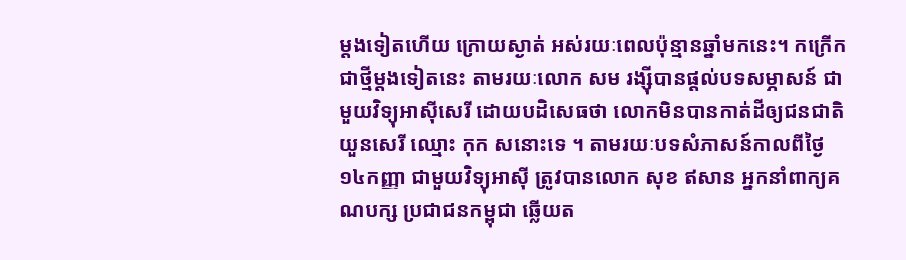ម្តងទៀតហើយ ក្រោយស្ងាត់ អស់រយៈពេលប៉ុន្មានឆ្នាំមកនេះ។ កក្រើកជាថ្មីម្តងទៀតនេះ តាមរយៈលោក សម រង្ស៊ីបានផ្តល់បទសម្ភាសន៍ ជាមួយវិទ្យុអាស៊ីសេរី ដោយបដិសេធថា លោកមិនបានកាត់ដីឲ្យជនជាតិយួនសេរី ឈ្មោះ កុក សនោះទេ ។ តាមរយៈបទសំភាសន៍កាលពីថ្ងៃ១៤កញ្ញា ជាមួយវិទ្យុអាស៊ី ត្រូវបានលោក សុខ ឥសាន អ្នកនាំពាក្យគណបក្ស ប្រជាជនកម្ពុជា ឆ្លើយត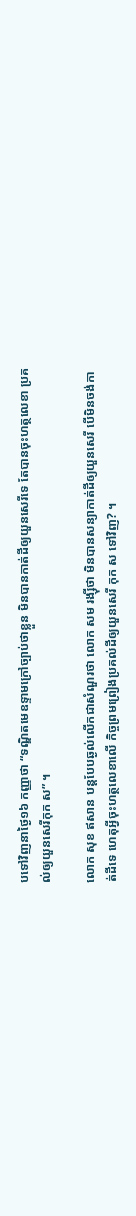បទៅវិញនាថ្ងៃ១៦ កញ្ញាថា “ទណ្ឌិតមេឧទ្ទាមក្រៅច្បាប់ថាខ្លួន មិនបានកាត់ដីឲ្យយួនសេរីទេ តែបានចុះហត្ថលេខា ប្រគល់ឲ្យយួនសេរីកុក ស” ។

លោក សុខ ឥសាន បន្តបែបឆ្ងល់លើកជាសំណួរថា លោក សម រង្ស៊ីថា មិនបានសន្យាកាត់ដីឲ្យយួនសេរី បើមិនចង់កាត់ដីទេ ហេតុអ្វីចុះហត្ថលេខាលើ កិច្ចព្រមព្រៀងប្រគល់ដីឲ្យយួនសេរី កុក ស ទៅវិញ? ។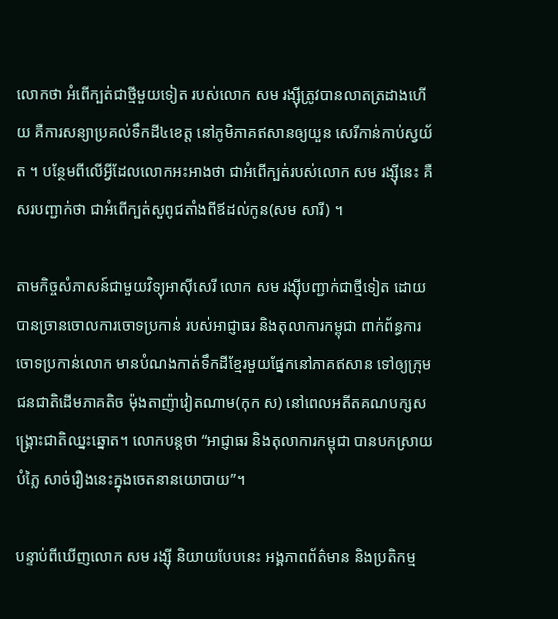លោកថា អំពើក្បត់ជាថ្មីមួយទៀត របស់លោក សម រង្ស៊ីត្រូវបានលាតត្រដាងហើយ គឺការសន្យាប្រគល់ទឹកដី៤ខេត្ត នៅភូមិភាគឥសានឲ្យយួន សេរីកាន់កាប់ស្វយ័ត ។ បន្ថែមពីលើអ្វីដែលលោកអះអាងថា ជាអំពើក្បត់របស់លោក សម រង្ស៊ីនេះ គឺសរបញ្ជាក់ថា ជាអំពើក្បត់សួពូជតាំងពីឪដល់កូន(សម សារី) ។

តាមកិច្ចសំភាសន៍ជាមួយវិទ្យុអាស៊ីសេរី លោក សម រង្ស៊ីបញ្ជាក់ជាថ្មីទៀត ដោយបានច្រានចោលការចោទប្រកាន់ របស់អាជ្ញាធរ និងតុលាការកម្ពុជា ពាក់ព័ន្ធការចោទប្រកាន់លោក មានបំណងកាត់ទឹកដីខ្មែរមួយផ្នែកនៅភាគឥសាន ទៅឲ្យក្រុមជនជាតិដើមភាគតិច ម៉ុងតាញ៉ាវៀតណាម(កុក ស) នៅពេលអតីតគណបក្សសង្គ្រោះជាតិឈ្នះឆ្នោត។ លោកបន្តថា “អាជ្ញាធរ និងតុលាការកម្ពុជា បានបកស្រាយបំភ្លៃ សាច់រឿងនេះក្នុងចេតនានយោបាយ”។

បន្ទាប់ពីឃើញលោក សម រង្ស៊ី និយាយបែបនេះ អង្គភាពព័ត៌មាន និងប្រតិកម្ម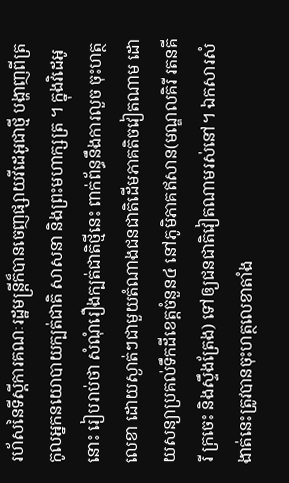រហ័សនៃទីស្តីការគណៈរដ្ឋមន្រ្តីក៏បានចេញផ្សាយវីដេអូជាថ្មី បង្ហាញពីត្រកូលអ្នកនយោបាយក្បត់ជាតិ សាសនា និងព្រះមហាក្សត្រ ។ ក្នុងវិដេអូនោះ រៀបរាប់ថា សំណុំរឿងក្បត់ជាតិថ្មីនេះ ពាក់ព័ន្ធនឹងការលួច ចុះហត្ថលេខា ដោយស្ងាត់ៗជាមួយតំណាងជនជាតិដើមភាគតិចវៀតណាម ដោយសន្យាប្រគល់ទឹកដីខេត្តចំនួន៤ នៅភូមិភាគឥសាន(មណ្ឌលគិរី រតនគីរី ក្រចេះ និងស្ទឹងត្រែង) ទៅឲ្យជនជាតិវៀតណាមរស់នៅ។ ឯកសារសំងាត់នេះត្រូវបានចុះហត្ថលេខាតាំង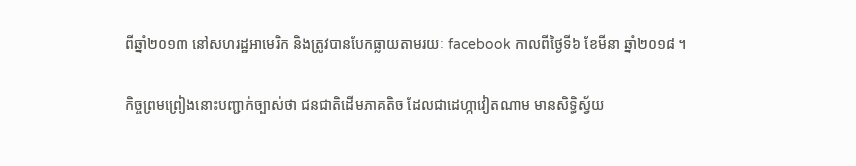ពីឆ្នាំ២០១៣ នៅសហរដ្ឋអាមេរិក និងត្រូវបានបែកធ្លាយតាមរយៈ facebook កាលពីថ្ងៃទី៦ ខែមីនា ឆ្នាំ២០១៨ ។

កិច្ចព្រមព្រៀងនោះបញ្ជាក់ច្បាស់ថា ជនជាតិដើមភាគតិច ដែលជាដេហ្កាវៀតណាម មានសិទ្ធិស្វ័យ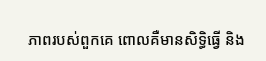ភាពរបស់ពួកគេ ពោលគឺមានសិទ្ធិធ្វើ និង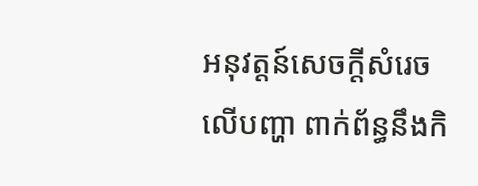អនុវត្តន៍សេចក្តីសំរេចលើបញ្ហា ពាក់ព័ន្ធនឹងកិ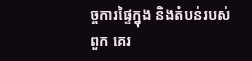ច្ចការផ្ទៃក្នុង និងតំបន់របស់ពួក គេរ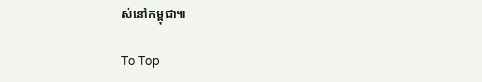ស់នៅកម្ពុជា៕

To Top